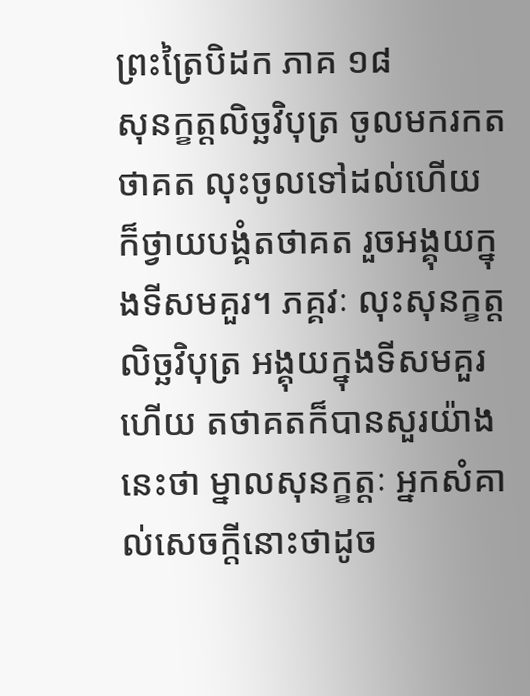ព្រះត្រៃបិដក ភាគ ១៨
សុនក្ខត្តលិច្ឆវិបុត្រ ចូលមករកតថាគត លុះចូលទៅដល់ហើយ ក៏ថ្វាយបង្គំតថាគត រួចអង្គុយក្នុងទីសមគួរ។ ភគ្គវៈ លុះសុនក្ខត្តលិច្ឆវិបុត្រ អង្គុយក្នុងទីសមគួរហើយ តថាគតក៏បានសួរយ៉ាងនេះថា ម្នាលសុនក្ខត្តៈ អ្នកសំគាល់សេចក្តីនោះថាដូច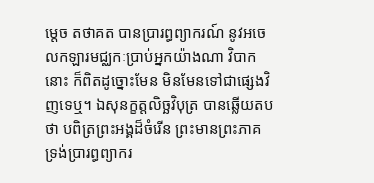ម្តេច តថាគត បានប្រារព្ធព្យាករណ៍ នូវអចេលកឡារមជ្ឈកៈប្រាប់អ្នកយ៉ាងណា វិបាកនោះ ក៏ពិតដូច្នោះមែន មិនមែនទៅជាផ្សេងវិញទេឬ។ ឯសុនក្ខត្តលិច្ឆវិបុត្រ បានឆ្លើយតបថា បពិត្រព្រះអង្គដ៏ចំរើន ព្រះមានព្រះភាគ ទ្រង់ប្រារព្ធព្យាករ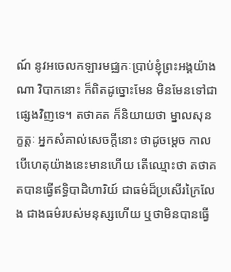ណ៍ នូវអចេលកឡារមជ្ឈកៈប្រាប់ខ្ញុំព្រះអង្គយ៉ាងណា វិបាកនោះ ក៏ពិតដូច្នោះមែន មិនមែនទៅជាផ្សេងវិញទេ។ តថាគត ក៏និយាយថា ម្នាលសុនក្ខត្តៈ អ្នកសំគាល់សេចក្តីនោះ ថាដូចម្តេច កាលបើហេតុយ៉ាងនេះមានហើយ តើឈ្មោះថា តថាគតបានធ្វើឥទ្ធិបាដិហារិយ៍ ជាធម៌ដ៏ប្រសើរក្រៃលែង ជាងធម៌របស់មនុស្សហើយ ឬថាមិនបានធ្វើ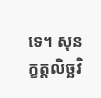ទេ។ សុនក្ខត្តលិច្ឆវិ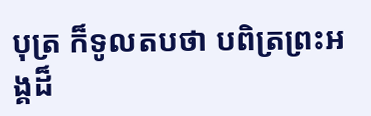បុត្រ ក៏ទូលតបថា បពិត្រព្រះអង្គដ៏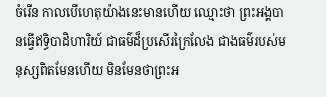ចំរើន កាលបើហេតុយ៉ាងនេះមានហើយ ឈ្មោះថា ព្រះអង្គបានធ្វើឥទ្ធិបាដិហារិយ៍ ជាធម៌ដ៏ប្រសើរក្រៃលែង ជាងធម៌របស់មនុស្សពិតមែនហើយ មិនមែនថាព្រះអ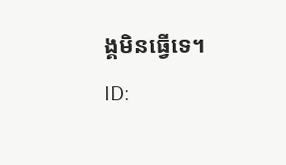ង្គមិនធ្វើទេ។
ID: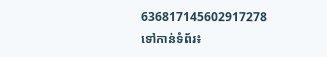636817145602917278
ទៅកាន់ទំព័រ៖